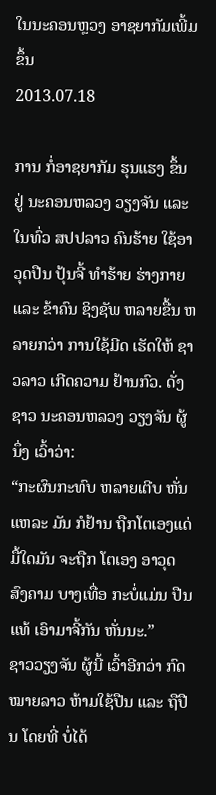ໃນນະຄອນຫຼວງ ອາຊຍາກັມເພີ້ມຂຶ້ນ
2013.07.18

ການ ກໍ່ອາຊຍາກັມ ຮຸນແຮງ ຂຶ້ນ ຢູ່ ນະຄອນຫລວງ ວຽງຈັນ ແລະ ໃນທົ່ວ ສປປລາວ ຄົນຮ້າຍ ໃຊ້ອາວຸດປືນ ປຸ້ນຈີ້ ທຳຮ້າຍ ຮ່າງກາຍ ແລະ ຂ້າຄົນ ຊິງຊັພ ຫລາຍຂື້ນ ຫລາຍກວ່າ ການໃຊ້ມີດ ເຮັດໃຫ້ ຊາວລາວ ເກີດຄວາມ ຢ້ານກົວ. ດັ່ງ ຊາວ ນະຄອນຫລວງ ວຽງຈັນ ຜູ້ນຶ່ງ ເວົ້າວ່າ:
“ກະຜົນກະທົບ ຫລາຍເຕີບ ຫັ່ນແຫລະ ມັນ ກໍຢ້ານ ຖືກໂຕເອງແດ່ ມື້ໃດມັນ ຈະຖືກ ໂຕເອງ ອາວຸດ ສົງຄາມ ບາງເທື່ອ ກະບໍ່ແມ່ນ ປືນແທ້ ເອົາມາຈີ້ກັນ ຫັ່ນນະ.”
ຊາວວຽງຈັນ ຜູ້ນີ້ ເວົ້າອີກວ່າ ກົດໝາຍລາວ ຫ້າມໃຊ້ປືນ ແລະ ຖືປືນ ໂດຍທີ່ ບໍ່ໄດ້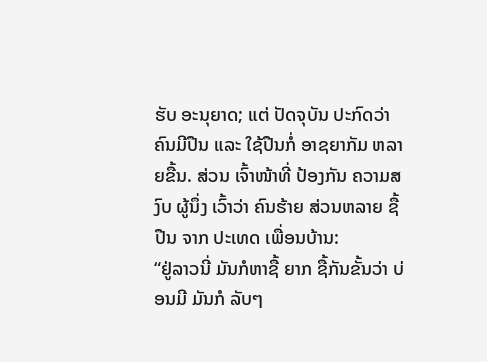ຮັບ ອະນຸຍາດ; ແຕ່ ປັດຈຸບັນ ປະກົດວ່າ ຄົນມີປືນ ແລະ ໃຊ້ປືນກໍ່ ອາຊຍາກັມ ຫລາຍຂື້ນ. ສ່ວນ ເຈົ້າໜ້າທີ່ ປ້ອງກັນ ຄວາມສງົບ ຜູ້ນຶ່ງ ເວົ້າວ່າ ຄົນຮ້າຍ ສ່ວນຫລາຍ ຊື້ປືນ ຈາກ ປະເທດ ເພື່ອນບ້ານ:
“ຢູ່ລາວນີ່ ມັນກໍຫາຊື້ ຍາກ ຊື້ກັນຂັ້ນວ່າ ບ່ອນມີ ມັນກໍ ລັບໆ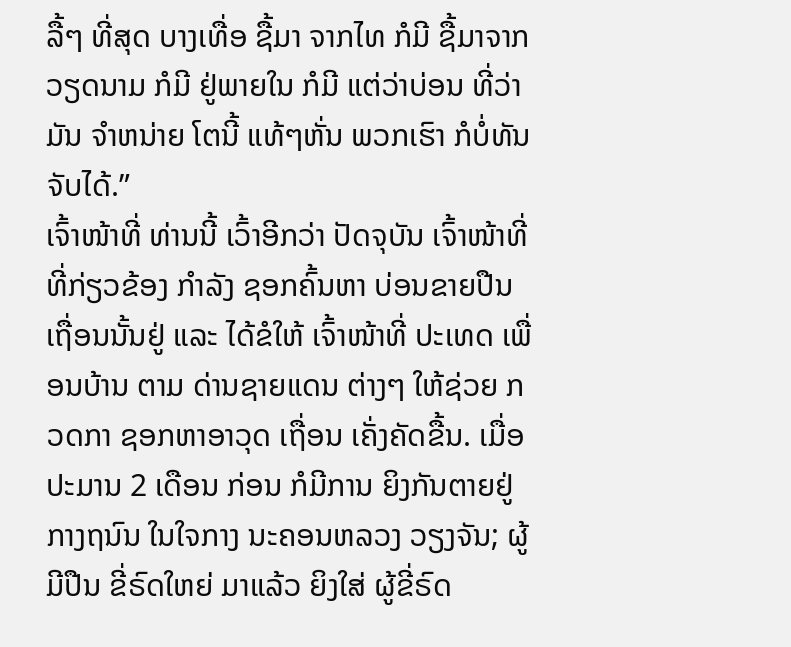ລື້ໆ ທີ່ສຸດ ບາງເທື່ອ ຊື້ມາ ຈາກໄທ ກໍມີ ຊື້ມາຈາກ ວຽດນາມ ກໍມີ ຢູ່ພາຍໃນ ກໍມີ ແຕ່ວ່າບ່ອນ ທີ່ວ່າມັນ ຈຳຫນ່າຍ ໂຕນີ້ ແທ້ໆຫັ່ນ ພວກເຮົາ ກໍບໍ່ທັນ ຈັບໄດ້.”
ເຈົ້າໜ້າທີ່ ທ່ານນີ້ ເວົ້າອີກວ່າ ປັດຈຸບັນ ເຈົ້າໜ້າທີ່ ທີ່ກ່ຽວຂ້ອງ ກຳລັງ ຊອກຄົ້ນຫາ ບ່ອນຂາຍປືນ ເຖື່ອນນັ້ນຢູ່ ແລະ ໄດ້ຂໍໃຫ້ ເຈົ້າໜ້າທີ່ ປະເທດ ເພື່ອນບ້ານ ຕາມ ດ່ານຊາຍແດນ ຕ່າງໆ ໃຫ້ຊ່ວຍ ກວດກາ ຊອກຫາອາວຸດ ເຖື່ອນ ເຄັ່ງຄັດຂື້ນ. ເມື່ອ ປະມານ 2 ເດືອນ ກ່ອນ ກໍມີການ ຍິງກັນຕາຍຢູ່ ກາງຖນົນ ໃນໃຈກາງ ນະຄອນຫລວງ ວຽງຈັນ; ຜູ້ມີປືນ ຂີ່ຣົດໃຫຍ່ ມາແລ້ວ ຍິງໃສ່ ຜູ້ຂີ່ຣົດ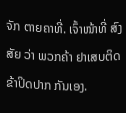ຈັກ ຕາຍຄາທີ່. ເຈົ້າໜ້າທີ່ ສົງສັຍ ວ່າ ພວກຄ້າ ຢາເສບຕິດ ຂ້າປິດປາກ ກັນເອງ.